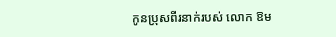កូនប្រុសពីរនាក់របស់ លោក ឱម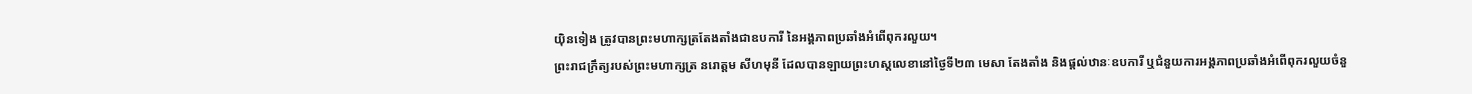យ៉ិនទៀង ត្រូវបានព្រះមហាក្សត្រតែងតាំងជាឧបការី នៃអង្គភាពប្រឆាំងអំពើពុករលួយ។
ព្រះរាជក្រឹត្យរបស់ព្រះមហាក្សត្រ នរោត្ដម សីហមុនី ដែលបានឡាយព្រះហស្តលេខានៅថ្ងៃទី២៣ មេសា តែងតាំង និងផ្ដល់ឋានៈឧបការី ឬជំនួយការអង្គភាពប្រឆាំងអំពើពុករលួយចំនួ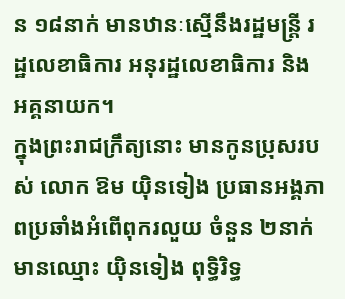ន ១៨នាក់ មានឋានៈស្មើនឹងរដ្ឋមន្ត្រី រដ្ឋលេខាធិការ អនុរដ្ឋលេខាធិការ និងអគ្គនាយក។
ក្នុងព្រះរាជក្រឹត្យនោះ មានកូនប្រុសរបស់ លោក ឱម យ៉ិនទៀង ប្រធានអង្គភាពប្រឆាំងអំពើពុករលួយ ចំនួន ២នាក់ មានឈ្មោះ យ៉ិនទៀង ពុទ្ធិរិទ្ធ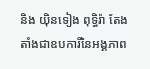និង យ៉ិនទៀង ពុទ្ធិរ៉ា តែងតាំងជាឧបការីនៃអង្គភាព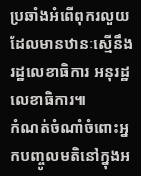ប្រឆាំងអំពើពុករលួយ ដែលមានឋានៈស្មើនឹងរដ្ឋលេខាធិការ អនុរដ្ឋលេខាធិការ៕
កំណត់ចំណាំចំពោះអ្នកបញ្ចូលមតិនៅក្នុងអ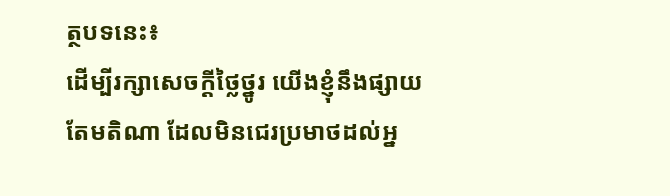ត្ថបទនេះ៖
ដើម្បីរក្សាសេចក្ដីថ្លៃថ្នូរ យើងខ្ញុំនឹងផ្សាយតែមតិណា ដែលមិនជេរប្រមាថដល់អ្ន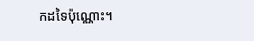កដទៃប៉ុណ្ណោះ។